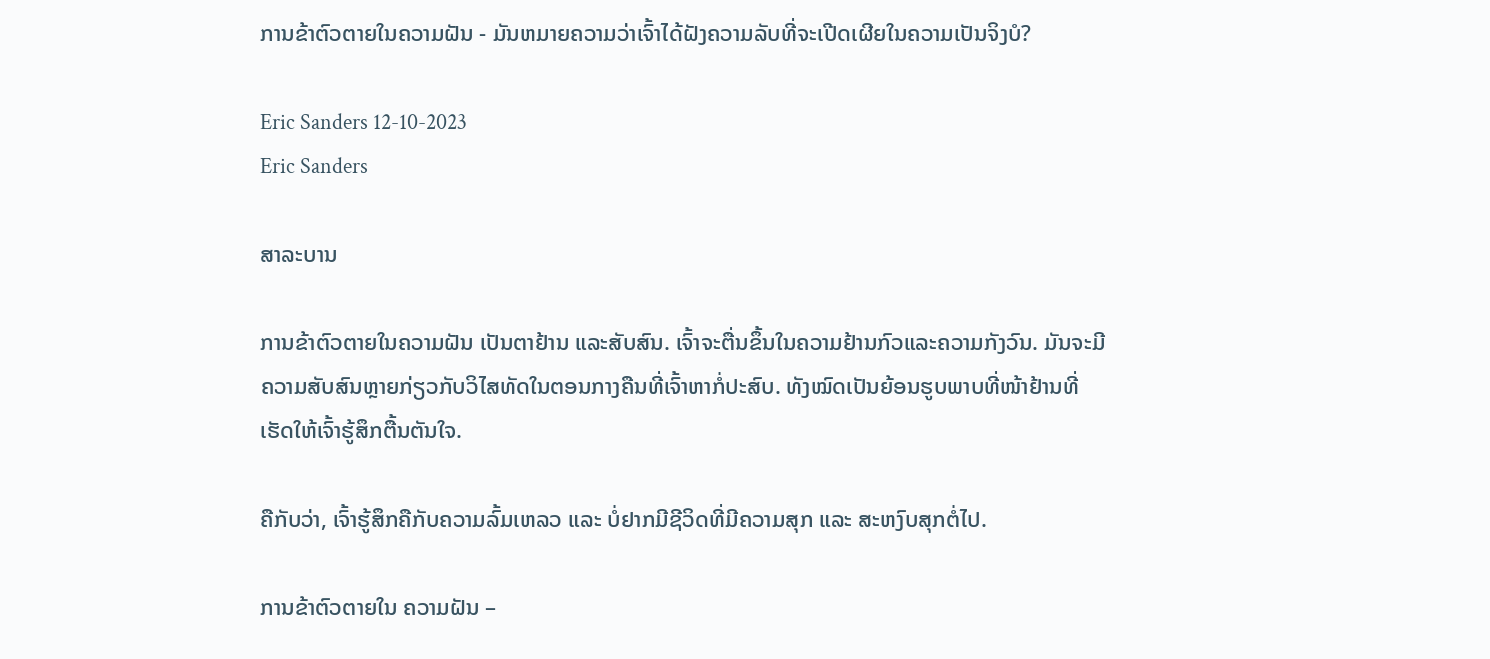ການຂ້າຕົວຕາຍໃນຄວາມຝັນ - ມັນຫມາຍຄວາມວ່າເຈົ້າໄດ້ຝັງຄວາມລັບທີ່ຈະເປີດເຜີຍໃນຄວາມເປັນຈິງບໍ?

Eric Sanders 12-10-2023
Eric Sanders

ສາລະບານ

ການຂ້າຕົວຕາຍໃນຄວາມຝັນ ເປັນຕາຢ້ານ ແລະສັບສົນ. ເຈົ້າຈະຕື່ນຂຶ້ນໃນຄວາມຢ້ານກົວແລະຄວາມກັງວົນ. ມັນຈະມີຄວາມສັບສົນຫຼາຍກ່ຽວກັບວິໄສທັດໃນຕອນກາງຄືນທີ່ເຈົ້າຫາກໍ່ປະສົບ. ທັງໝົດເປັນຍ້ອນຮູບພາບທີ່ໜ້າຢ້ານທີ່ເຮັດໃຫ້ເຈົ້າຮູ້ສຶກຕື້ນຕັນໃຈ.

ຄືກັບວ່າ, ເຈົ້າຮູ້ສຶກຄືກັບຄວາມລົ້ມເຫລວ ແລະ ບໍ່ຢາກມີຊີວິດທີ່ມີຄວາມສຸກ ແລະ ສະຫງົບສຸກຕໍ່ໄປ.

ການຂ້າຕົວຕາຍໃນ ຄວາມຝັນ –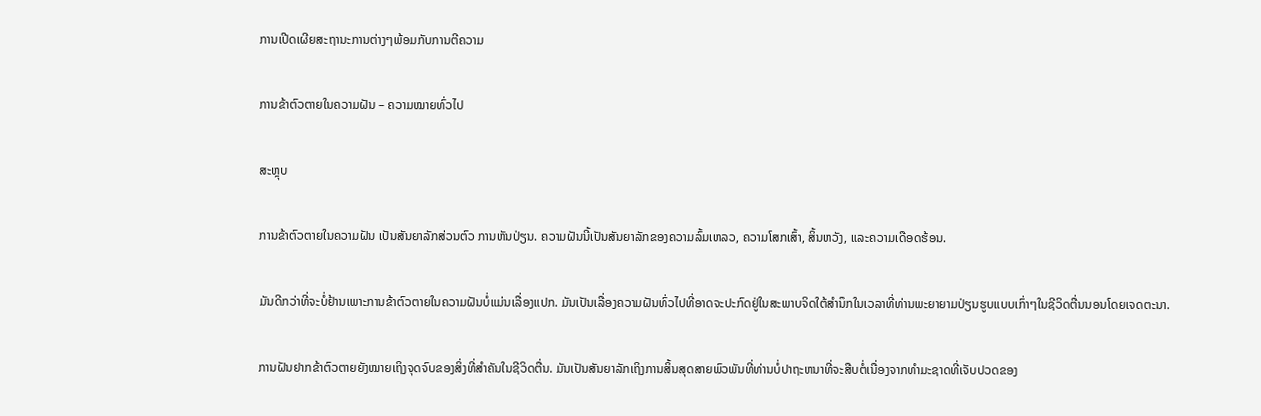ການເປີດເຜີຍສະຖານະການຕ່າງໆພ້ອມກັບການຕີຄວາມ

ການຂ້າຕົວຕາຍໃນຄວາມຝັນ – ຄວາມໝາຍທົ່ວໄປ

ສະຫຼຸບ

ການຂ້າຕົວຕາຍໃນຄວາມຝັນ ເປັນສັນຍາລັກສ່ວນຕົວ ການຫັນປ່ຽນ. ຄວາມຝັນນີ້ເປັນສັນຍາລັກຂອງຄວາມລົ້ມເຫລວ, ຄວາມໂສກເສົ້າ, ສິ້ນຫວັງ, ແລະຄວາມເດືອດຮ້ອນ.

ມັນດີກວ່າທີ່ຈະບໍ່ຢ້ານເພາະການຂ້າຕົວຕາຍໃນຄວາມຝັນບໍ່ແມ່ນເລື່ອງແປກ. ມັນເປັນເລື່ອງຄວາມຝັນທົ່ວໄປທີ່ອາດຈະປະກົດຢູ່ໃນສະພາບຈິດໃຕ້ສຳນຶກໃນເວລາທີ່ທ່ານພະຍາຍາມປ່ຽນຮູບແບບເກົ່າໆໃນຊີວິດຕື່ນນອນໂດຍເຈດຕະນາ.

ການຝັນຢາກຂ້າຕົວຕາຍຍັງໝາຍເຖິງຈຸດຈົບຂອງສິ່ງທີ່ສຳຄັນໃນຊີວິດຕື່ນ. ມັນເປັນສັນຍາລັກເຖິງການສິ້ນສຸດສາຍພົວພັນທີ່ທ່ານບໍ່ປາຖະຫນາທີ່ຈະສືບຕໍ່ເນື່ອງຈາກທໍາມະຊາດທີ່ເຈັບປວດຂອງ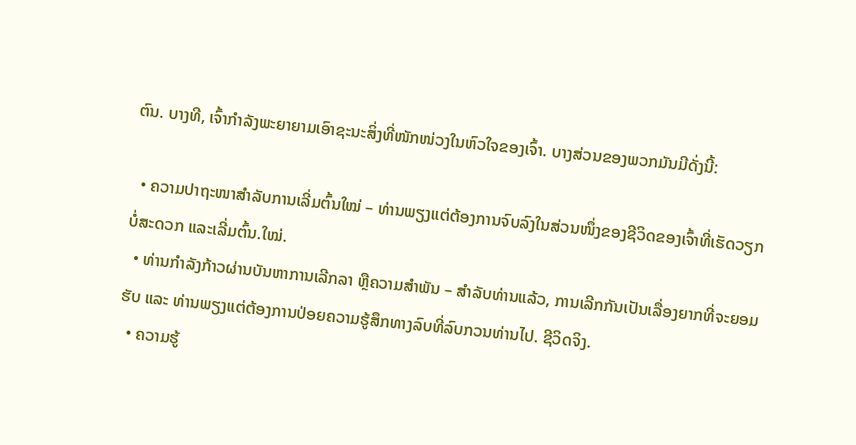ຕົນ. ບາງທີ, ເຈົ້າກຳລັງພະຍາຍາມເອົາຊະນະສິ່ງທີ່ໜັກໜ່ວງໃນຫົວໃຈຂອງເຈົ້າ. ບາງສ່ວນຂອງພວກມັນມີດັ່ງນີ້:

  • ຄວາມປາຖະໜາສຳລັບການເລີ່ມຕົ້ນໃໝ່ – ທ່ານພຽງແຕ່ຕ້ອງການຈົບລົງໃນສ່ວນໜຶ່ງຂອງຊີວິດຂອງເຈົ້າທີ່ເຮັດວຽກບໍ່ສະດວກ ແລະເລີ່ມຕົ້ນ.ໃໝ່.
  • ທ່ານກຳລັງກ້າວຜ່ານບັນຫາການເລີກລາ ຫຼືຄວາມສຳພັນ – ສຳລັບທ່ານແລ້ວ, ການເລີກກັນເປັນເລື່ອງຍາກທີ່ຈະຍອມຮັບ ແລະ ທ່ານພຽງແຕ່ຕ້ອງການປ່ອຍຄວາມຮູ້ສຶກທາງລົບທີ່ລົບກວນທ່ານໄປ. ຊີວິດຈິງ.
  • ຄວາມຮູ້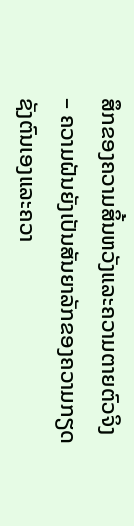ສຶກຂອງຄວາມສິ້ນຫວັງແລະຄວາມຕາຍຕົວຈິງ – ຄວາມຝັນຍັງເປັນສັນຍາລັກຂອງຄວາມກຽດຊັງຕົນເອງແລະຄວາ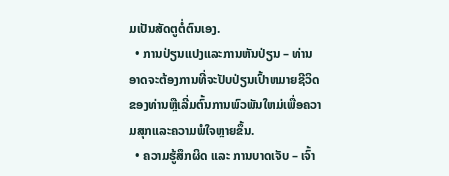ມເປັນສັດຕູຕໍ່ຕົນເອງ.
  • ການປ່ຽນແປງແລະການຫັນປ່ຽນ – ທ່ານອາດຈະຕ້ອງການທີ່ຈະປັບປ່ຽນເປົ້າຫມາຍຊີວິດຂອງທ່ານຫຼືເລີ່ມຕົ້ນການພົວພັນໃຫມ່ເພື່ອຄວາມສຸກແລະຄວາມພໍໃຈຫຼາຍຂຶ້ນ.
  • ຄວາມຮູ້ສຶກຜິດ ແລະ ການບາດເຈັບ – ເຈົ້າ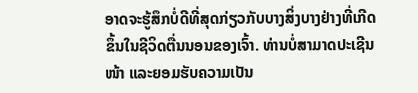ອາດຈະຮູ້ສຶກບໍ່ດີທີ່ສຸດກ່ຽວກັບບາງສິ່ງບາງຢ່າງທີ່ເກີດຂຶ້ນໃນຊີວິດຕື່ນນອນຂອງເຈົ້າ. ທ່ານບໍ່ສາມາດປະເຊີນໜ້າ ແລະຍອມຮັບຄວາມເປັນ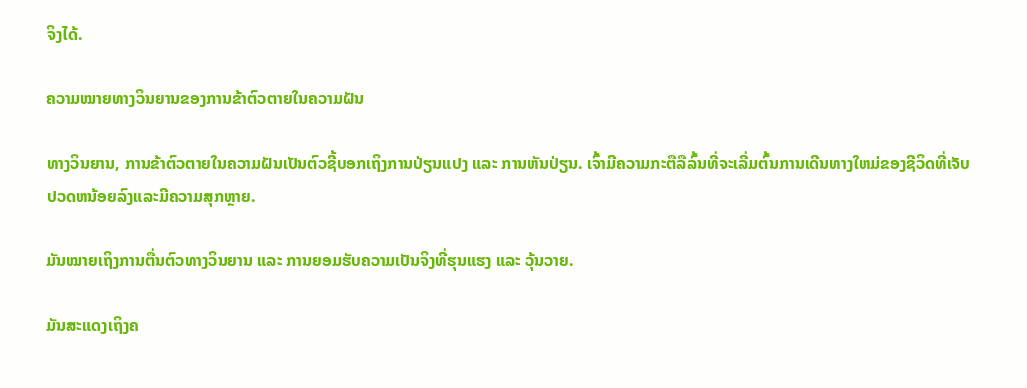ຈິງໄດ້.

ຄວາມໝາຍທາງວິນຍານຂອງການຂ້າຕົວຕາຍໃນຄວາມຝັນ

ທາງວິນຍານ, ການຂ້າຕົວຕາຍໃນຄວາມຝັນເປັນຕົວຊີ້ບອກເຖິງການປ່ຽນແປງ ແລະ ການຫັນປ່ຽນ. ເຈົ້າມີຄວາມກະຕືລືລົ້ນທີ່ຈະເລີ່ມຕົ້ນການເດີນທາງໃຫມ່ຂອງຊີວິດທີ່ເຈັບປວດຫນ້ອຍລົງແລະມີຄວາມສຸກຫຼາຍ.

ມັນໝາຍເຖິງການຕື່ນຕົວທາງວິນຍານ ແລະ ການຍອມຮັບຄວາມເປັນຈິງທີ່ຮຸນແຮງ ແລະ ວຸ້ນວາຍ.

ມັນສະແດງເຖິງຄ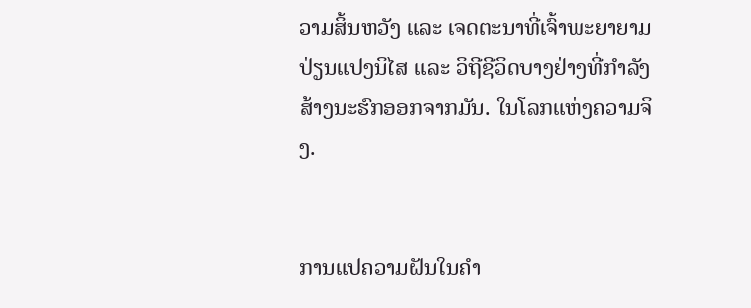ວາມສິ້ນຫວັງ ແລະ ເຈດຕະນາທີ່ເຈົ້າພະຍາຍາມປ່ຽນແປງນິໄສ ແລະ ວິຖີຊີວິດບາງຢ່າງທີ່ກຳລັງສ້າງນະຮົກອອກຈາກມັນ. ໃນໂລກແຫ່ງຄວາມຈິງ.


ການແປຄວາມຝັນໃນຄຳ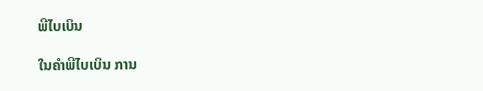ພີໄບເບິນ

ໃນຄຳພີໄບເບິນ ການ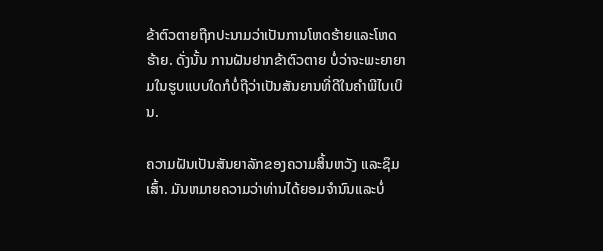ຂ້າຕົວຕາຍຖືກປະນາມວ່າເປັນການໂຫດຮ້າຍແລະໂຫດຮ້າຍ. ດັ່ງນັ້ນ ການຝັນຢາກຂ້າຕົວຕາຍ ບໍ່ວ່າຈະພະຍາຍາມໃນຮູບແບບໃດກໍບໍ່ຖືວ່າເປັນສັນຍານທີ່ດີໃນຄໍາພີໄບເບິນ.

ຄວາມຝັນເປັນສັນຍາລັກຂອງຄວາມສິ້ນຫວັງ ແລະຊຶມເສົ້າ. ມັນຫມາຍຄວາມວ່າທ່ານໄດ້ຍອມຈໍານົນແລະບໍ່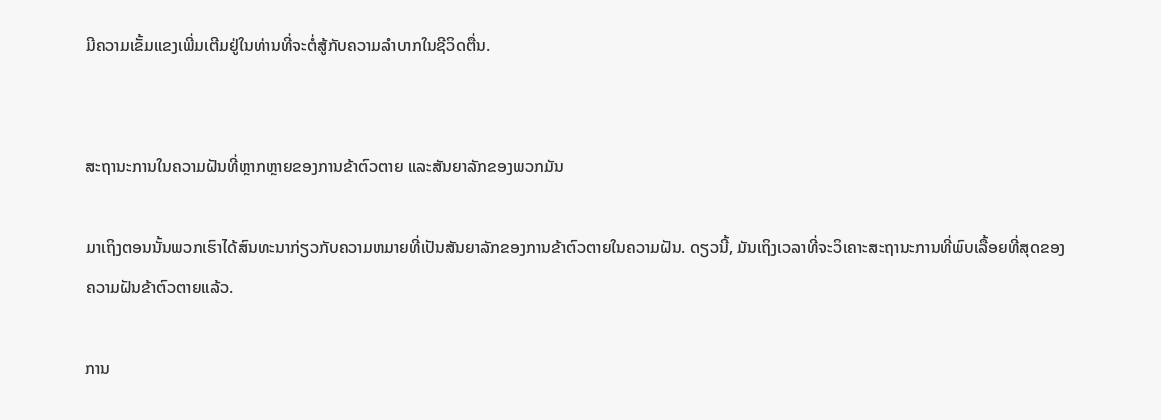ມີຄວາມເຂັ້ມແຂງເພີ່ມເຕີມຢູ່ໃນທ່ານທີ່ຈະຕໍ່ສູ້ກັບຄວາມລໍາບາກໃນຊີວິດຕື່ນ.


ສະຖານະການໃນຄວາມຝັນທີ່ຫຼາກຫຼາຍຂອງການຂ້າຕົວຕາຍ ແລະສັນຍາລັກຂອງພວກມັນ

ມາເຖິງຕອນນັ້ນພວກເຮົາໄດ້ສົນທະນາກ່ຽວກັບຄວາມຫມາຍທີ່ເປັນສັນຍາລັກຂອງການຂ້າຕົວຕາຍໃນຄວາມຝັນ. ດຽວນີ້, ມັນເຖິງເວລາທີ່ຈະວິເຄາະສະຖານະການທີ່ພົບເລື້ອຍທີ່ສຸດຂອງຄວາມຝັນຂ້າຕົວຕາຍແລ້ວ.

ການ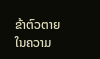ຂ້າຕົວຕາຍໃນຄວາມ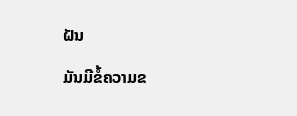ຝັນ

ມັນມີຂໍ້ຄວາມຂ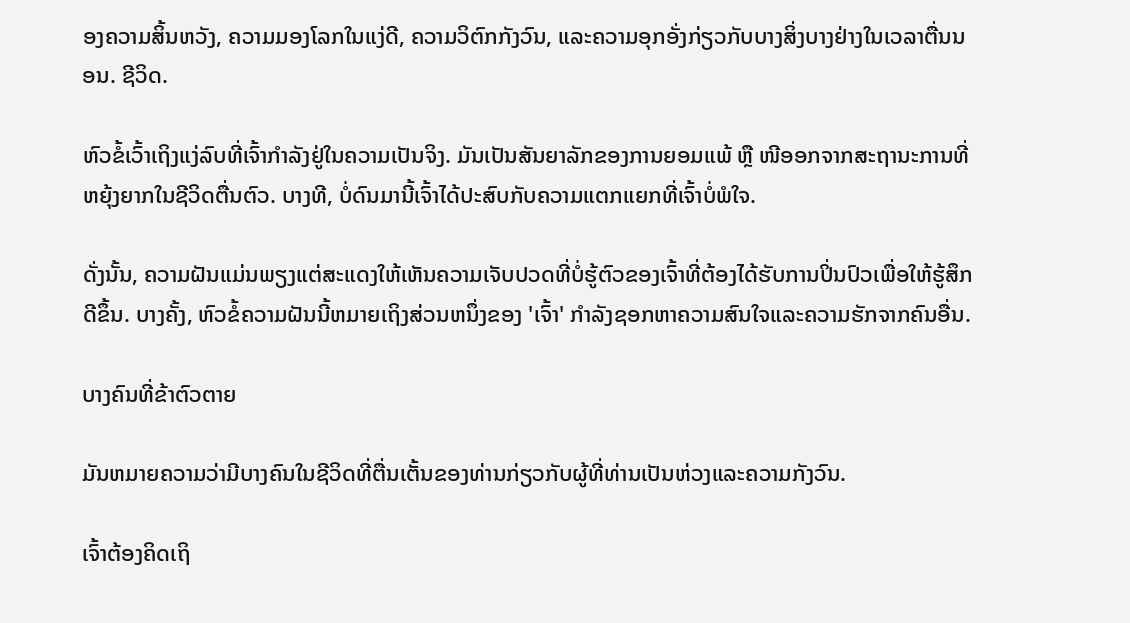ອງຄວາມສິ້ນຫວັງ, ຄວາມມອງໂລກໃນແງ່ດີ, ຄວາມວິຕົກກັງວົນ, ແລະຄວາມອຸກອັ່ງກ່ຽວກັບບາງສິ່ງບາງຢ່າງໃນເວລາຕື່ນນອນ. ຊີວິດ.

ຫົວຂໍ້ເວົ້າເຖິງແງ່ລົບທີ່ເຈົ້າກໍາລັງຢູ່ໃນຄວາມເປັນຈິງ. ມັນເປັນສັນຍາລັກຂອງການຍອມແພ້ ຫຼື ໜີອອກຈາກສະຖານະການທີ່ຫຍຸ້ງຍາກໃນຊີວິດຕື່ນຕົວ. ບາງທີ, ບໍ່ດົນມານີ້ເຈົ້າໄດ້ປະສົບກັບຄວາມແຕກແຍກທີ່ເຈົ້າບໍ່ພໍໃຈ.

ດັ່ງນັ້ນ, ຄວາມຝັນແມ່ນພຽງແຕ່ສະແດງໃຫ້ເຫັນຄວາມເຈັບປວດທີ່ບໍ່ຮູ້ຕົວຂອງເຈົ້າທີ່ຕ້ອງໄດ້ຮັບການປິ່ນປົວເພື່ອໃຫ້ຮູ້ສຶກດີຂຶ້ນ. ບາງຄັ້ງ, ຫົວຂໍ້ຄວາມຝັນນີ້ຫມາຍເຖິງສ່ວນຫນຶ່ງຂອງ 'ເຈົ້າ' ກໍາລັງຊອກຫາຄວາມສົນໃຈແລະຄວາມຮັກຈາກຄົນອື່ນ.

ບາງຄົນທີ່ຂ້າຕົວຕາຍ

ມັນຫມາຍຄວາມວ່າມີບາງຄົນໃນຊີວິດທີ່ຕື່ນເຕັ້ນຂອງທ່ານກ່ຽວກັບຜູ້ທີ່ທ່ານເປັນຫ່ວງແລະຄວາມກັງວົນ.

ເຈົ້າຕ້ອງຄິດເຖິ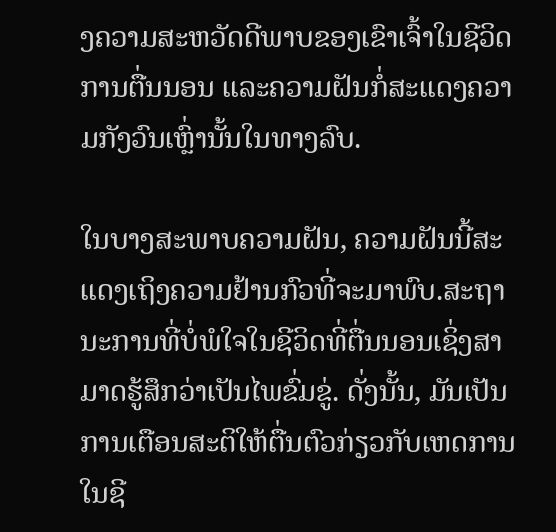ງຄວາມສະຫວັດດີພາບຂອງເຂົາເຈົ້າໃນຊີວິດການຕື່ນນອນ ແລະຄວາມຝັນກໍ່ສະແດງຄວາມກັງວົນເຫຼົ່ານັ້ນໃນທາງລົບ.

ໃນບາງສະພາບຄວາມຝັນ, ຄວາມຝັນນີ້ສະແດງເຖິງຄວາມຢ້ານກົວທີ່ຈະມາພົບ.ສະຖານະການທີ່ບໍ່ພໍໃຈໃນຊີວິດທີ່ຕື່ນນອນເຊິ່ງສາມາດຮູ້ສຶກວ່າເປັນໄພຂົ່ມຂູ່. ດັ່ງນັ້ນ, ມັນເປັນການເຕືອນສະຕິໃຫ້ຕື່ນຕົວກ່ຽວກັບເຫດການໃນຊີ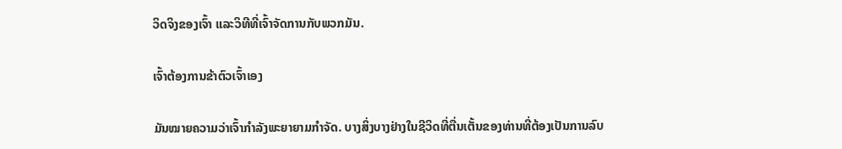ວິດຈິງຂອງເຈົ້າ ແລະວິທີທີ່ເຈົ້າຈັດການກັບພວກມັນ.

ເຈົ້າຕ້ອງການຂ້າຕົວເຈົ້າເອງ

ມັນໝາຍຄວາມວ່າເຈົ້າກຳລັງພະຍາຍາມກໍາຈັດ. ບາງສິ່ງບາງຢ່າງໃນຊີວິດທີ່ຕື່ນເຕັ້ນຂອງທ່ານທີ່ຕ້ອງເປັນການລົບ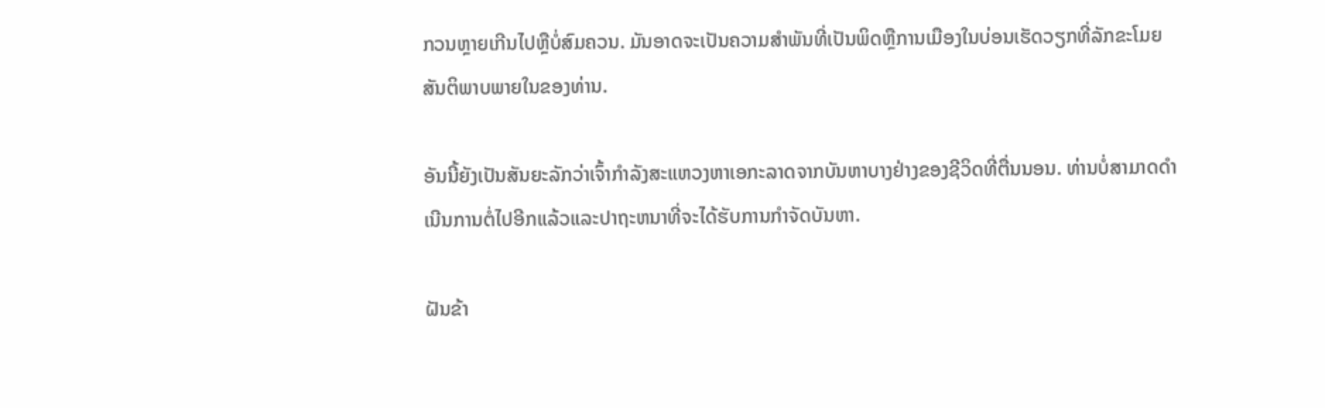ກວນຫຼາຍເກີນໄປຫຼືບໍ່ສົມຄວນ. ມັນອາດຈະເປັນຄວາມສໍາພັນທີ່ເປັນພິດຫຼືການເມືອງໃນບ່ອນເຮັດວຽກທີ່ລັກຂະໂມຍສັນຕິພາບພາຍໃນຂອງທ່ານ.

ອັນນີ້ຍັງເປັນສັນຍະລັກວ່າເຈົ້າກຳລັງສະແຫວງຫາເອກະລາດຈາກບັນຫາບາງຢ່າງຂອງຊີວິດທີ່ຕື່ນນອນ. ທ່ານບໍ່ສາມາດດໍາເນີນການຕໍ່ໄປອີກແລ້ວແລະປາຖະຫນາທີ່ຈະໄດ້ຮັບການກໍາຈັດບັນຫາ.

ຝັນຂ້າ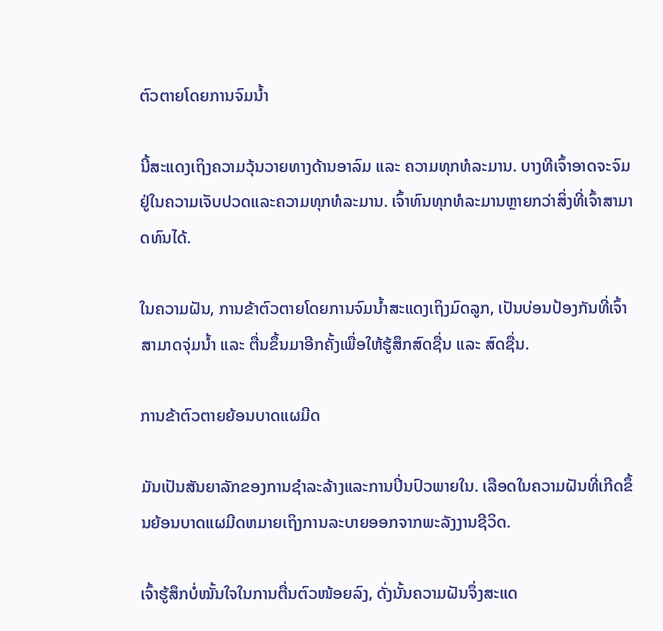ຕົວຕາຍໂດຍການຈົມນ້ຳ

ນີ້ສະແດງເຖິງຄວາມວຸ້ນວາຍທາງດ້ານອາລົມ ແລະ ຄວາມທຸກທໍລະມານ. ບາງທີເຈົ້າອາດຈະຈົມຢູ່ໃນຄວາມເຈັບປວດແລະຄວາມທຸກທໍລະມານ. ເຈົ້າທົນທຸກທໍລະມານຫຼາຍກວ່າສິ່ງທີ່ເຈົ້າສາມາດທົນໄດ້.

ໃນຄວາມຝັນ, ການຂ້າຕົວຕາຍໂດຍການຈົມນ້ຳສະແດງເຖິງມົດລູກ, ເປັນບ່ອນປ້ອງກັນທີ່ເຈົ້າສາມາດຈຸ່ມນ້ຳ ແລະ ຕື່ນຂຶ້ນມາອີກຄັ້ງເພື່ອໃຫ້ຮູ້ສຶກສົດຊື່ນ ແລະ ສົດຊື່ນ.

ການຂ້າຕົວຕາຍຍ້ອນບາດແຜມີດ

ມັນເປັນສັນຍາລັກຂອງການຊໍາລະລ້າງແລະການປິ່ນປົວພາຍໃນ. ເລືອດໃນຄວາມຝັນທີ່ເກີດຂຶ້ນຍ້ອນບາດແຜມີດຫມາຍເຖິງການລະບາຍອອກຈາກພະລັງງານຊີວິດ.

ເຈົ້າຮູ້ສຶກບໍ່ໝັ້ນໃຈໃນການຕື່ນຕົວໜ້ອຍລົງ, ດັ່ງນັ້ນຄວາມຝັນຈຶ່ງສະແດ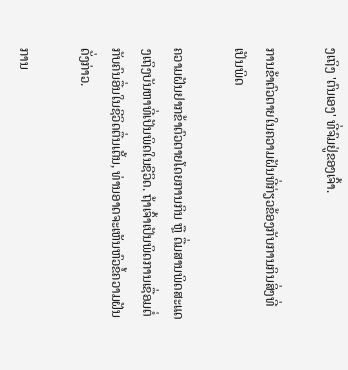ງເຖິງ 'ຕົນເອງ' ທີ່ຈົມຢູ່ຂອງເຈົ້າ.

ການຂ້າຕົວຕາຍໃນຄວາມຝັນທີ່ກ່ຽວຂ້ອງກັບການກິນສິ່ງທີ່ເປັນພິດ

ຄວາມຝັນຢາກຂ້າຕົວຕາຍໂດຍການກິນ ຫຼື ດື່ມສານພິດສະແດງເຖິງບັນຫາທີ່ເປັນພິດໃນຊີວິດ. ຖ້າເຈົ້າເປັນພິດການເຊື່ອມຕໍ່ກັບຄົນອື່ນໃນຊີວິດຕື່ນເຕັ້ນ, ທ່ານອາດຈະເຫັນຫົວຂໍ້ຄວາມຝັນດັ່ງກ່າວ.

ການ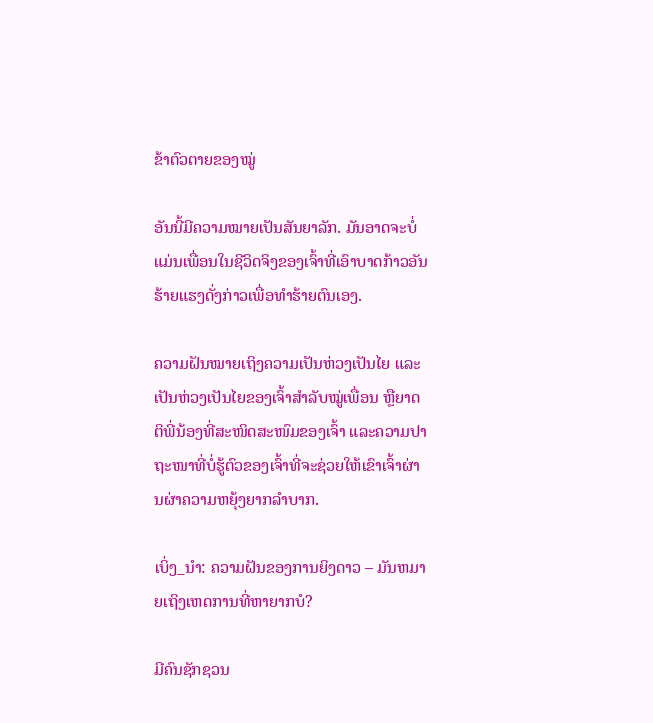ຂ້າຕົວຕາຍຂອງໝູ່

ອັນນີ້ມີຄວາມໝາຍເປັນສັນຍາລັກ. ມັນອາດຈະບໍ່ແມ່ນເພື່ອນໃນຊີວິດຈິງຂອງເຈົ້າທີ່ເອົາບາດກ້າວອັນຮ້າຍແຮງດັ່ງກ່າວເພື່ອທໍາຮ້າຍຕົນເອງ.

ຄວາມຝັນໝາຍເຖິງຄວາມເປັນຫ່ວງເປັນໄຍ ແລະ ເປັນຫ່ວງເປັນໄຍຂອງເຈົ້າສຳລັບໝູ່ເພື່ອນ ຫຼືຍາດຕິພີ່ນ້ອງທີ່ສະໜິດສະໜົມຂອງເຈົ້າ ແລະຄວາມປາຖະໜາທີ່ບໍ່ຮູ້ຕົວຂອງເຈົ້າທີ່ຈະຊ່ວຍໃຫ້ເຂົາເຈົ້າຜ່ານຜ່າຄວາມຫຍຸ້ງຍາກລຳບາກ.

ເບິ່ງ_ນຳ: ຄວາມຝັນຂອງການຍິງດາວ – ມັນຫມາຍເຖິງເຫດການທີ່ຫາຍາກບໍ?

ມີຄົນຊັກຊວນ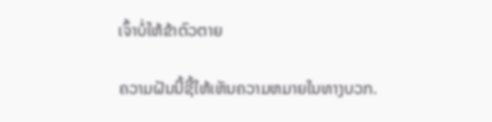ເຈົ້າບໍ່ໃຫ້ຂ້າຕົວຕາຍ

ຄວາມຝັນນີ້ຊີ້ໃຫ້ເຫັນຄວາມຫມາຍໃນທາງບວກ.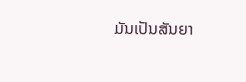ມັນເປັນສັນຍາ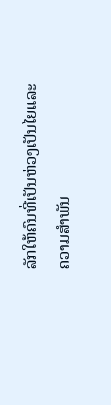ລັກໃຫ້ຄົນທີ່ເປັນຫ່ວງເປັນໄຍແລະຄວາມສໍາພັນ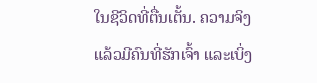ໃນຊີວິດທີ່ຕື່ນເຕັ້ນ. ຄວາມຈິງແລ້ວມີຄົນທີ່ຮັກເຈົ້າ ແລະເບິ່ງ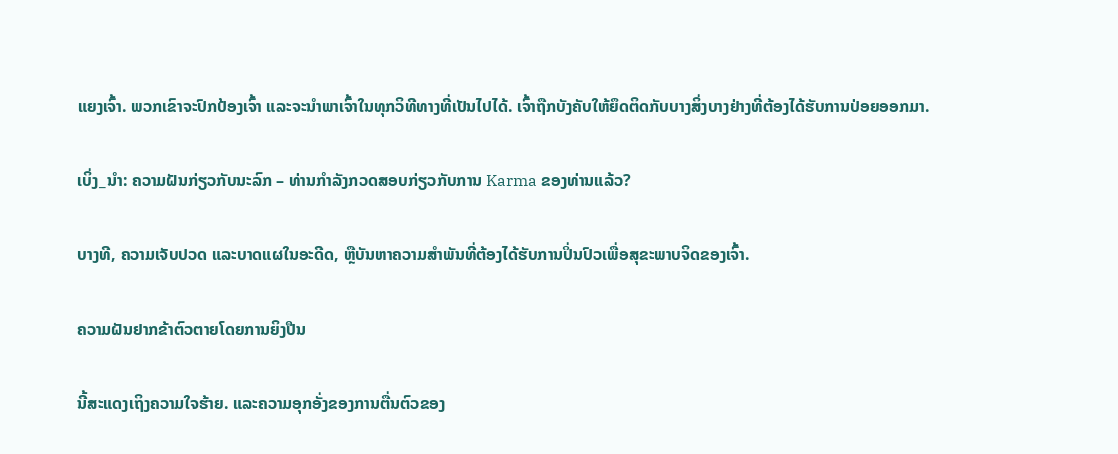ແຍງເຈົ້າ. ພວກເຂົາຈະປົກປ້ອງເຈົ້າ ແລະຈະນຳພາເຈົ້າໃນທຸກວິທີທາງທີ່ເປັນໄປໄດ້. ເຈົ້າຖືກບັງຄັບໃຫ້ຍຶດຕິດກັບບາງສິ່ງບາງຢ່າງທີ່ຕ້ອງໄດ້ຮັບການປ່ອຍອອກມາ.

ເບິ່ງ_ນຳ: ຄວາມຝັນກ່ຽວກັບນະລົກ – ທ່ານກໍາລັງກວດສອບກ່ຽວກັບການ Karma ຂອງທ່ານແລ້ວ?

ບາງທີ, ຄວາມເຈັບປວດ ແລະບາດແຜໃນອະດີດ, ຫຼືບັນຫາຄວາມສໍາພັນທີ່ຕ້ອງໄດ້ຮັບການປິ່ນປົວເພື່ອສຸຂະພາບຈິດຂອງເຈົ້າ.

ຄວາມຝັນຢາກຂ້າຕົວຕາຍໂດຍການຍິງປືນ

ນີ້ສະແດງເຖິງຄວາມໃຈຮ້າຍ. ແລະຄວາມອຸກອັ່ງຂອງການຕື່ນຕົວຂອງ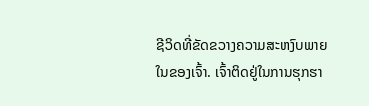ຊີວິດທີ່ຂັດຂວາງຄວາມສະຫງົບພາຍໃນຂອງເຈົ້າ. ເຈົ້າຕິດຢູ່ໃນການຮຸກຮາ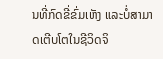ນທີ່ກົດຂີ່ຂົ່ມເຫັງ ແລະບໍ່ສາມາດເຕີບໂຕໃນຊີວິດຈິ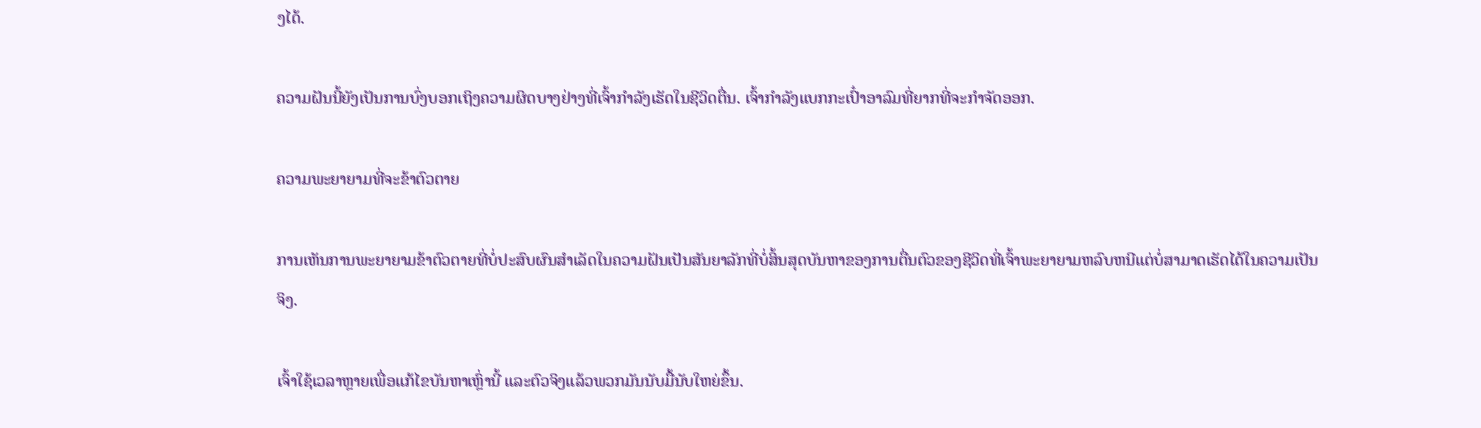ງໄດ້.

ຄວາມຝັນນີ້ຍັງເປັນການບົ່ງບອກເຖິງຄວາມຜິດບາງຢ່າງທີ່ເຈົ້າກຳລັງເຮັດໃນຊີວິດຕື່ນ. ເຈົ້າກຳລັງແບກກະເປົ໋າອາລົມທີ່ຍາກທີ່ຈະກໍາຈັດອອກ.

ຄວາມພະຍາຍາມທີ່ຈະຂ້າຕົວຕາຍ

ການເຫັນການພະຍາຍາມຂ້າຕົວຕາຍທີ່ບໍ່ປະສົບຜົນສຳເລັດໃນຄວາມຝັນເປັນສັນຍາລັກທີ່ບໍ່ສິ້ນສຸດບັນຫາຂອງການຕື່ນຕົວຂອງຊີວິດທີ່ເຈົ້າພະຍາຍາມຫລົບຫນີແຕ່ບໍ່ສາມາດເຮັດໄດ້ໃນຄວາມເປັນຈິງ.

ເຈົ້າໃຊ້ເວລາຫຼາຍເພື່ອແກ້ໄຂບັນຫາເຫຼົ່ານີ້ ແລະຕົວຈິງແລ້ວພວກມັນນັບມື້ນັບໃຫຍ່ຂຶ້ນ.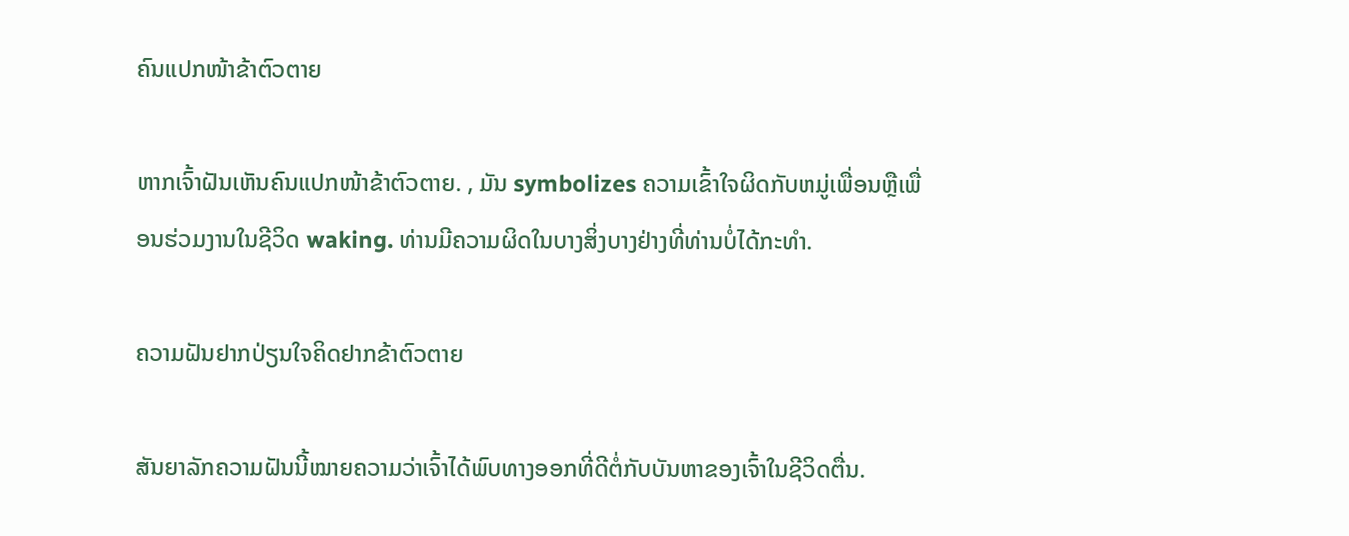ຄົນແປກໜ້າຂ້າຕົວຕາຍ

ຫາກເຈົ້າຝັນເຫັນຄົນແປກໜ້າຂ້າຕົວຕາຍ. , ມັນ symbolizes ຄວາມເຂົ້າໃຈຜິດກັບຫມູ່ເພື່ອນຫຼືເພື່ອນຮ່ວມງານໃນຊີວິດ waking. ທ່ານມີຄວາມຜິດໃນບາງສິ່ງບາງຢ່າງທີ່ທ່ານບໍ່ໄດ້ກະທໍາ.

ຄວາມຝັນຢາກປ່ຽນໃຈຄິດຢາກຂ້າຕົວຕາຍ

ສັນຍາລັກຄວາມຝັນນີ້ໝາຍຄວາມວ່າເຈົ້າໄດ້ພົບທາງອອກທີ່ດີຕໍ່ກັບບັນຫາຂອງເຈົ້າໃນຊີວິດຕື່ນ.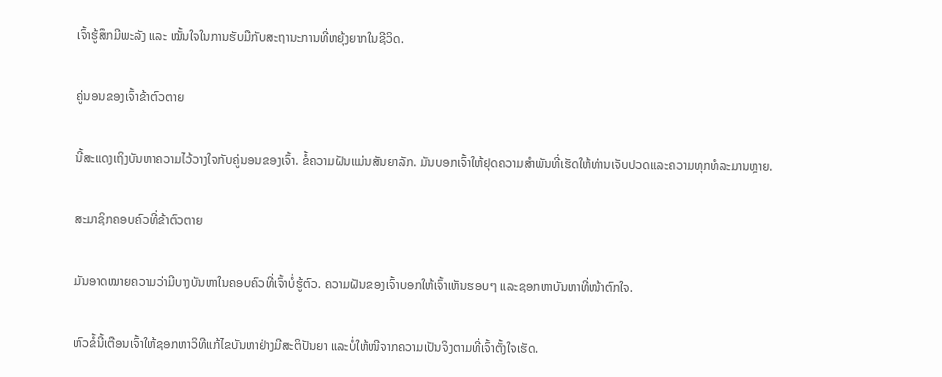ເຈົ້າຮູ້ສຶກມີພະລັງ ແລະ ໝັ້ນໃຈໃນການຮັບມືກັບສະຖານະການທີ່ຫຍຸ້ງຍາກໃນຊີວິດ.

ຄູ່ນອນຂອງເຈົ້າຂ້າຕົວຕາຍ

ນີ້ສະແດງເຖິງບັນຫາຄວາມໄວ້ວາງໃຈກັບຄູ່ນອນຂອງເຈົ້າ. ຂໍ້ຄວາມຝັນແມ່ນສັນຍາລັກ. ມັນບອກເຈົ້າໃຫ້ຢຸດຄວາມສໍາພັນທີ່ເຮັດໃຫ້ທ່ານເຈັບປວດແລະຄວາມທຸກທໍລະມານຫຼາຍ.

ສະມາຊິກຄອບຄົວທີ່ຂ້າຕົວຕາຍ

ມັນອາດໝາຍຄວາມວ່າມີບາງບັນຫາໃນຄອບຄົວທີ່ເຈົ້າບໍ່ຮູ້ຕົວ. ຄວາມຝັນຂອງເຈົ້າບອກໃຫ້ເຈົ້າເຫັນຮອບໆ ແລະຊອກຫາບັນຫາທີ່ໜ້າຕົກໃຈ.

ຫົວຂໍ້ນີ້ເຕືອນເຈົ້າໃຫ້ຊອກຫາວິທີແກ້ໄຂບັນຫາຢ່າງມີສະຕິປັນຍາ ແລະບໍ່ໃຫ້ໜີຈາກຄວາມເປັນຈິງຕາມທີ່ເຈົ້າຕັ້ງໃຈເຮັດ.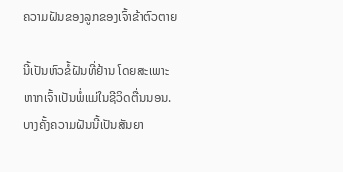ຄວາມຝັນຂອງລູກຂອງເຈົ້າຂ້າຕົວຕາຍ

ນີ້ເປັນຫົວຂໍ້ຝັນທີ່ຢ້ານ ໂດຍສະເພາະຫາກເຈົ້າເປັນພໍ່ແມ່ໃນຊີວິດຕື່ນນອນ. ບາງຄັ້ງຄວາມຝັນນີ້ເປັນສັນຍາ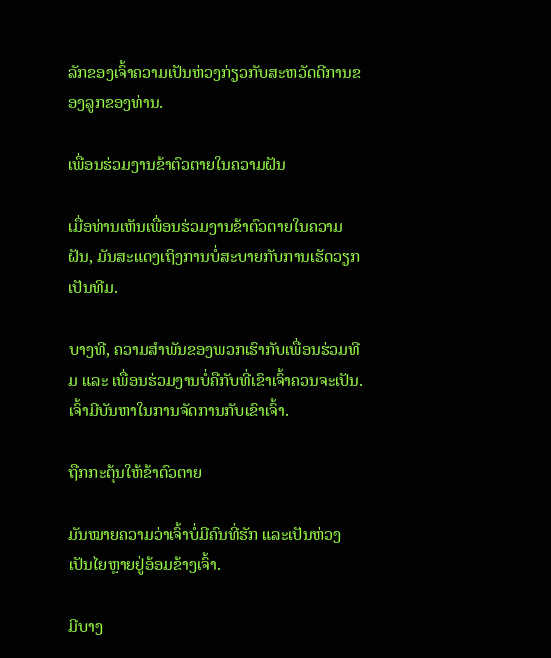ລັກຂອງເຈົ້າຄວາມເປັນຫ່ວງກ່ຽວກັບສະຫວັດດີການຂອງລູກຂອງທ່ານ.

ເພື່ອນຮ່ວມງານຂ້າຕົວຕາຍໃນຄວາມຝັນ

ເມື່ອທ່ານເຫັນເພື່ອນຮ່ວມງານຂ້າຕົວຕາຍໃນຄວາມຝັນ, ມັນສະແດງເຖິງການບໍ່ສະບາຍກັບການເຮັດວຽກເປັນທີມ.

ບາງທີ, ຄວາມສຳພັນຂອງພວກເຮົາກັບເພື່ອນຮ່ວມທີມ ແລະ ເພື່ອນຮ່ວມງານບໍ່ຄືກັບທີ່ເຂົາເຈົ້າຄວນຈະເປັນ. ເຈົ້າມີບັນຫາໃນການຈັດການກັບເຂົາເຈົ້າ.

ຖືກກະຕຸ້ນໃຫ້ຂ້າຕົວຕາຍ

ມັນໝາຍຄວາມວ່າເຈົ້າບໍ່ມີຄົນທີ່ຮັກ ແລະເປັນຫ່ວງເປັນໄຍຫຼາຍຢູ່ອ້ອມຂ້າງເຈົ້າ.

ມີບາງ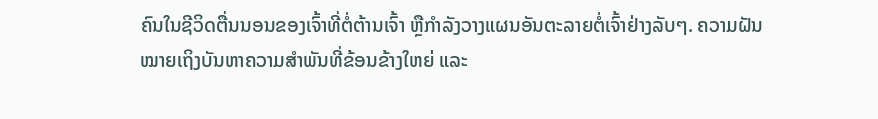ຄົນໃນຊີວິດຕື່ນນອນຂອງເຈົ້າທີ່ຕໍ່ຕ້ານເຈົ້າ ຫຼືກຳລັງວາງແຜນອັນຕະລາຍຕໍ່ເຈົ້າຢ່າງລັບໆ. ຄວາມຝັນໝາຍເຖິງບັນຫາຄວາມສຳພັນທີ່ຂ້ອນຂ້າງໃຫຍ່ ແລະ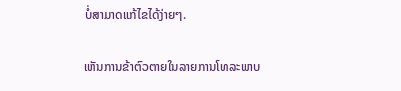ບໍ່ສາມາດແກ້ໄຂໄດ້ງ່າຍໆ.

ເຫັນການຂ້າຕົວຕາຍໃນລາຍການໂທລະພາບ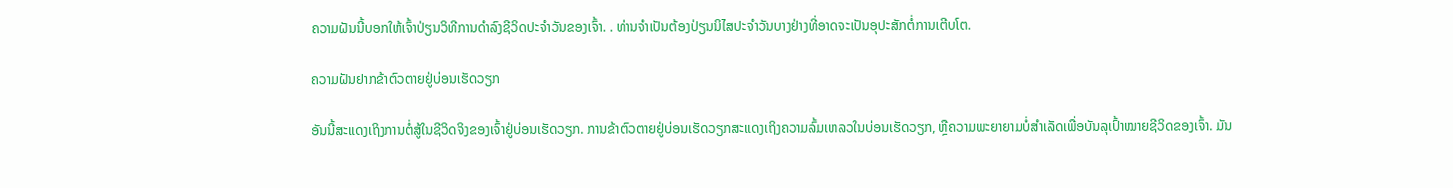ຄວາມຝັນນີ້ບອກໃຫ້ເຈົ້າປ່ຽນວິທີການດຳລົງຊີວິດປະຈຳວັນຂອງເຈົ້າ. . ທ່ານຈໍາເປັນຕ້ອງປ່ຽນນິໄສປະຈໍາວັນບາງຢ່າງທີ່ອາດຈະເປັນອຸປະສັກຕໍ່ການເຕີບໂຕ.

ຄວາມຝັນຢາກຂ້າຕົວຕາຍຢູ່ບ່ອນເຮັດວຽກ

ອັນນີ້ສະແດງເຖິງການຕໍ່ສູ້ໃນຊີວິດຈິງຂອງເຈົ້າຢູ່ບ່ອນເຮັດວຽກ. ການຂ້າຕົວຕາຍຢູ່ບ່ອນເຮັດວຽກສະແດງເຖິງຄວາມລົ້ມເຫລວໃນບ່ອນເຮັດວຽກ, ຫຼືຄວາມພະຍາຍາມບໍ່ສໍາເລັດເພື່ອບັນລຸເປົ້າໝາຍຊີວິດຂອງເຈົ້າ. ມັນ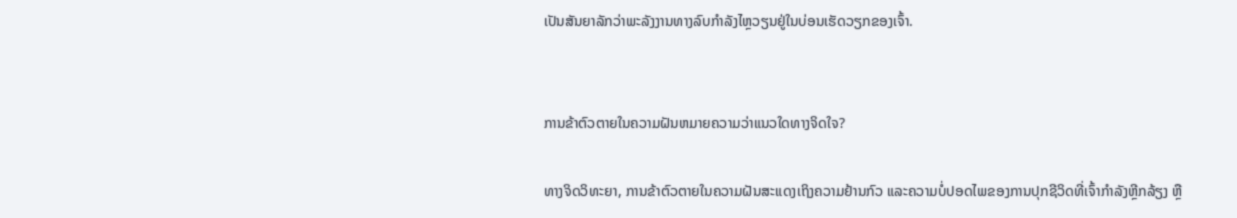ເປັນສັນຍາລັກວ່າພະລັງງານທາງລົບກໍາລັງໄຫຼວຽນຢູ່ໃນບ່ອນເຮັດວຽກຂອງເຈົ້າ.


ການຂ້າຕົວຕາຍໃນຄວາມຝັນຫມາຍຄວາມວ່າແນວໃດທາງຈິດໃຈ?

ທາງຈິດວິທະຍາ, ການຂ້າຕົວຕາຍໃນຄວາມຝັນສະແດງເຖິງຄວາມຢ້ານກົວ ແລະຄວາມບໍ່ປອດໄພຂອງການປຸກຊີວິດທີ່ເຈົ້າກຳລັງຫຼີກລ້ຽງ ຫຼື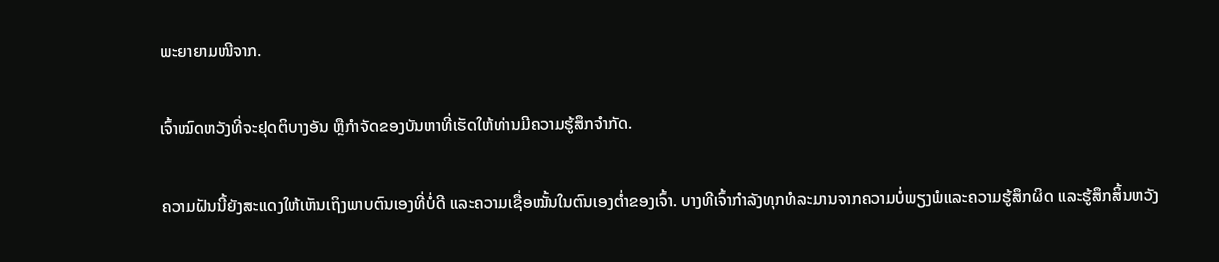ພະຍາຍາມໜີຈາກ.

ເຈົ້າໝົດຫວັງທີ່ຈະຢຸດຕິບາງອັນ ຫຼືກໍາຈັດຂອງບັນຫາທີ່ເຮັດໃຫ້ທ່ານມີຄວາມຮູ້ສຶກຈໍາກັດ.

ຄວາມຝັນນີ້ຍັງສະແດງໃຫ້ເຫັນເຖິງພາບຕົນເອງທີ່ບໍ່ດີ ແລະຄວາມເຊື່ອໝັ້ນໃນຕົນເອງຕໍ່າຂອງເຈົ້າ. ບາງທີເຈົ້າກຳລັງທຸກທໍລະມານຈາກຄວາມບໍ່ພຽງພໍແລະຄວາມຮູ້ສຶກຜິດ ແລະຮູ້ສຶກສິ້ນຫວັງ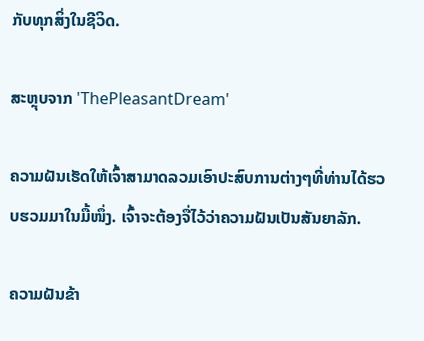ກັບທຸກສິ່ງໃນຊີວິດ.

ສະຫຼຸບຈາກ 'ThePleasantDream'

ຄວາມຝັນເຮັດໃຫ້ເຈົ້າສາມາດລວມເອົາປະສົບການຕ່າງໆທີ່ທ່ານໄດ້ຮວບຮວມມາໃນມື້ໜຶ່ງ. ເຈົ້າຈະຕ້ອງຈື່ໄວ້ວ່າຄວາມຝັນເປັນສັນຍາລັກ.

ຄວາມຝັນຂ້າ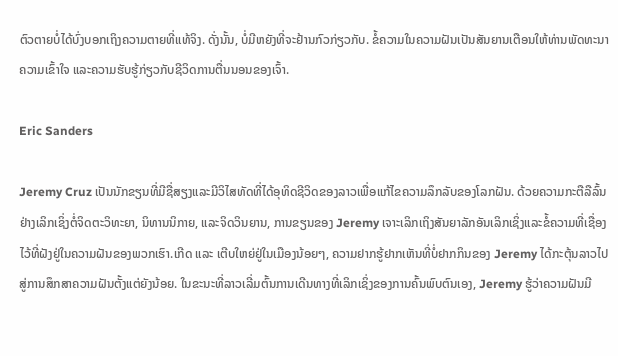ຕົວຕາຍບໍ່ໄດ້ບົ່ງບອກເຖິງຄວາມຕາຍທີ່ແທ້ຈິງ. ດັ່ງນັ້ນ, ບໍ່ມີຫຍັງທີ່ຈະຢ້ານກົວກ່ຽວກັບ. ຂໍ້ຄວາມໃນຄວາມຝັນເປັນສັນຍານເຕືອນໃຫ້ທ່ານພັດທະນາຄວາມເຂົ້າໃຈ ແລະຄວາມຮັບຮູ້ກ່ຽວກັບຊີວິດການຕື່ນນອນຂອງເຈົ້າ.

Eric Sanders

Jeremy Cruz ເປັນນັກຂຽນທີ່ມີຊື່ສຽງແລະມີວິໄສທັດທີ່ໄດ້ອຸທິດຊີວິດຂອງລາວເພື່ອແກ້ໄຂຄວາມລຶກລັບຂອງໂລກຝັນ. ດ້ວຍຄວາມກະຕືລືລົ້ນຢ່າງເລິກເຊິ່ງຕໍ່ຈິດຕະວິທະຍາ, ນິທານນິກາຍ, ແລະຈິດວິນຍານ, ການຂຽນຂອງ Jeremy ເຈາະເລິກເຖິງສັນຍາລັກອັນເລິກເຊິ່ງແລະຂໍ້ຄວາມທີ່ເຊື່ອງໄວ້ທີ່ຝັງຢູ່ໃນຄວາມຝັນຂອງພວກເຮົາ.ເກີດ ແລະ ເຕີບໃຫຍ່ຢູ່ໃນເມືອງນ້ອຍໆ, ຄວາມຢາກຮູ້ຢາກເຫັນທີ່ບໍ່ຢາກກິນຂອງ Jeremy ໄດ້ກະຕຸ້ນລາວໄປສູ່ການສຶກສາຄວາມຝັນຕັ້ງແຕ່ຍັງນ້ອຍ. ໃນຂະນະທີ່ລາວເລີ່ມຕົ້ນການເດີນທາງທີ່ເລິກເຊິ່ງຂອງການຄົ້ນພົບຕົນເອງ, Jeremy ຮູ້ວ່າຄວາມຝັນມີ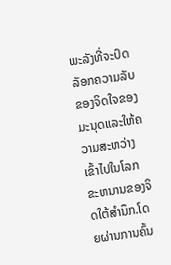ພະລັງທີ່ຈະປົດລັອກຄວາມລັບຂອງຈິດໃຈຂອງມະນຸດແລະໃຫ້ຄວາມສະຫວ່າງເຂົ້າໄປໃນໂລກຂະຫນານຂອງຈິດໃຕ້ສໍານຶກ.ໂດຍຜ່ານການຄົ້ນ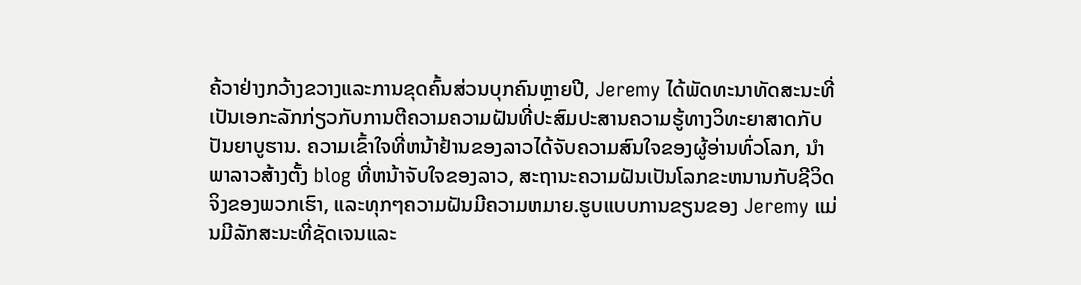ຄ້ວາຢ່າງກວ້າງຂວາງແລະການຂຸດຄົ້ນສ່ວນບຸກຄົນຫຼາຍປີ, Jeremy ໄດ້ພັດທະນາທັດສະນະທີ່ເປັນເອກະລັກກ່ຽວກັບການຕີຄວາມຄວາມຝັນທີ່ປະສົມປະສານຄວາມຮູ້ທາງວິທະຍາສາດກັບປັນຍາບູຮານ. ຄວາມເຂົ້າໃຈທີ່ຫນ້າຢ້ານຂອງລາວໄດ້ຈັບຄວາມສົນໃຈຂອງຜູ້ອ່ານທົ່ວໂລກ, ນໍາພາລາວສ້າງຕັ້ງ blog ທີ່ຫນ້າຈັບໃຈຂອງລາວ, ສະຖານະຄວາມຝັນເປັນໂລກຂະຫນານກັບຊີວິດຈິງຂອງພວກເຮົາ, ແລະທຸກໆຄວາມຝັນມີຄວາມຫມາຍ.ຮູບແບບການຂຽນຂອງ Jeremy ແມ່ນມີລັກສະນະທີ່ຊັດເຈນແລະ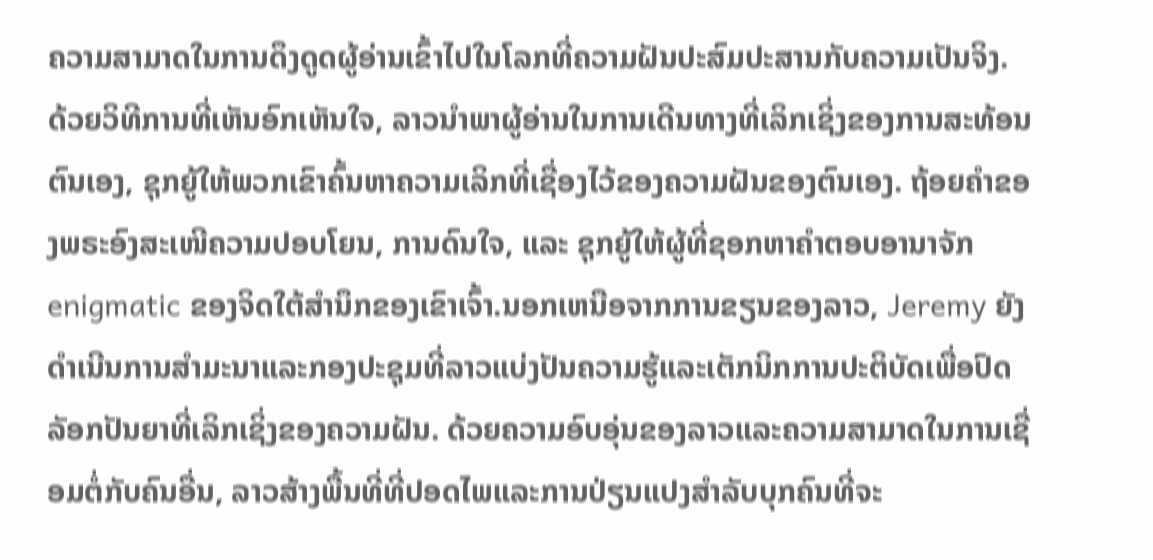ຄວາມສາມາດໃນການດຶງດູດຜູ້ອ່ານເຂົ້າໄປໃນໂລກທີ່ຄວາມຝັນປະສົມປະສານກັບຄວາມເປັນຈິງ. ດ້ວຍວິທີການທີ່ເຫັນອົກເຫັນໃຈ, ລາວນໍາພາຜູ້ອ່ານໃນການເດີນທາງທີ່ເລິກເຊິ່ງຂອງການສະທ້ອນຕົນເອງ, ຊຸກຍູ້ໃຫ້ພວກເຂົາຄົ້ນຫາຄວາມເລິກທີ່ເຊື່ອງໄວ້ຂອງຄວາມຝັນຂອງຕົນເອງ. ຖ້ອຍຄຳຂອງພຣະອົງສະເໜີຄວາມປອບໂຍນ, ການດົນໃຈ, ແລະ ຊຸກຍູ້ໃຫ້ຜູ້ທີ່ຊອກຫາຄຳຕອບອານາຈັກ enigmatic ຂອງຈິດໃຕ້ສໍານຶກຂອງເຂົາເຈົ້າ.ນອກເຫນືອຈາກການຂຽນຂອງລາວ, Jeremy ຍັງດໍາເນີນການສໍາມະນາແລະກອງປະຊຸມທີ່ລາວແບ່ງປັນຄວາມຮູ້ແລະເຕັກນິກການປະຕິບັດເພື່ອປົດລັອກປັນຍາທີ່ເລິກເຊິ່ງຂອງຄວາມຝັນ. ດ້ວຍຄວາມອົບອຸ່ນຂອງລາວແລະຄວາມສາມາດໃນການເຊື່ອມຕໍ່ກັບຄົນອື່ນ, ລາວສ້າງພື້ນທີ່ທີ່ປອດໄພແລະການປ່ຽນແປງສໍາລັບບຸກຄົນທີ່ຈະ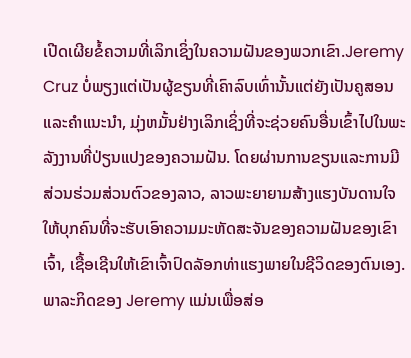ເປີດເຜີຍຂໍ້ຄວາມທີ່ເລິກເຊິ່ງໃນຄວາມຝັນຂອງພວກເຂົາ.Jeremy Cruz ບໍ່ພຽງແຕ່ເປັນຜູ້ຂຽນທີ່ເຄົາລົບເທົ່ານັ້ນແຕ່ຍັງເປັນຄູສອນແລະຄໍາແນະນໍາ, ມຸ່ງຫມັ້ນຢ່າງເລິກເຊິ່ງທີ່ຈະຊ່ວຍຄົນອື່ນເຂົ້າໄປໃນພະລັງງານທີ່ປ່ຽນແປງຂອງຄວາມຝັນ. ໂດຍຜ່ານການຂຽນແລະການມີສ່ວນຮ່ວມສ່ວນຕົວຂອງລາວ, ລາວພະຍາຍາມສ້າງແຮງບັນດານໃຈໃຫ້ບຸກຄົນທີ່ຈະຮັບເອົາຄວາມມະຫັດສະຈັນຂອງຄວາມຝັນຂອງເຂົາເຈົ້າ, ເຊື້ອເຊີນໃຫ້ເຂົາເຈົ້າປົດລັອກທ່າແຮງພາຍໃນຊີວິດຂອງຕົນເອງ. ພາລະກິດຂອງ Jeremy ແມ່ນເພື່ອສ່ອ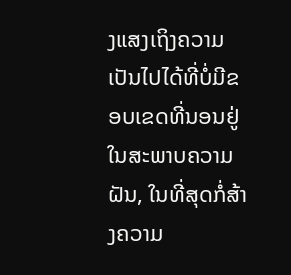ງແສງເຖິງຄວາມເປັນໄປໄດ້ທີ່ບໍ່ມີຂອບເຂດທີ່ນອນຢູ່ໃນສະພາບຄວາມຝັນ, ໃນທີ່ສຸດກໍ່ສ້າງຄວາມ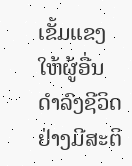ເຂັ້ມແຂງໃຫ້ຜູ້ອື່ນດໍາລົງຊີວິດຢ່າງມີສະຕິ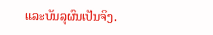ແລະບັນລຸຜົນເປັນຈິງ.